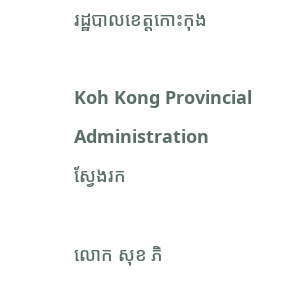រដ្ឋបាលខេត្តកោះកុង

Koh Kong Provincial Administration
ស្វែងរក

លោក សុខ ភិ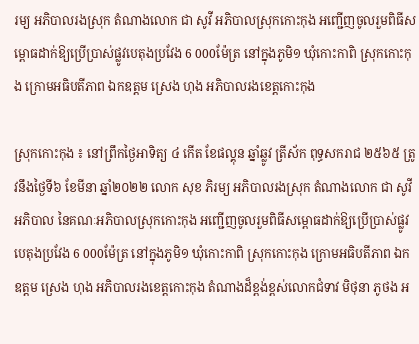រម្យ អភិបាលរងស្រុក តំណាងលោក ជា សូវី អភិបាលស្រុកកោះកុង អញ្ជើញចូលរួមពិធីសម្ពោធដាក់ឱ្យប្រើប្រាស់ផ្លូវបេតុងប្រវែង 6 000ម៉ែត្រ នៅក្នុងភូមិ១ ឃុំកោះកាពិ ស្រុកកោះកុង ក្រោមអធិបតីភាព ឯកឧត្តម ស្រេង ហុង អភិបាលរងខេត្តកោះកុង

ស្រុកកោះកុង ៖ នៅព្រឹកថ្ងៃអាទិត្យ ៤ កើត ខែផល្គុន ឆ្នាំឆ្លូវ ត្រីស័ក ពុទ្ធសករាជ ២៥៦៥ ត្រូវនឹងថ្ងៃទី៦ ខែមីនា ឆ្នាំ២០២២ លោក សុខ ភិរម្យ អភិបាលរងស្រុក តំណាងលោក ជា សូវី អភិបាល នៃគណៈអភិបាលស្រុកកោះកុង អញ្ជើញចូលរួមពិធីសម្ពោធដាក់ឱ្យប្រើប្រាស់ផ្លូវបេតុងប្រវែង 6 000ម៉ែត្រ នៅក្នុងភូមិ១ ឃុំកោះកាពិ ស្រុកកោះកុង ក្រោមអធិបតីភាព ឯកឧត្តម ស្រេង ហុង អភិបាលរងខេត្តកោះកុង តំណាងដ៏ខ្ពង់ខ្ពស់លោកជំទាវ មិថុនា ភូថង អ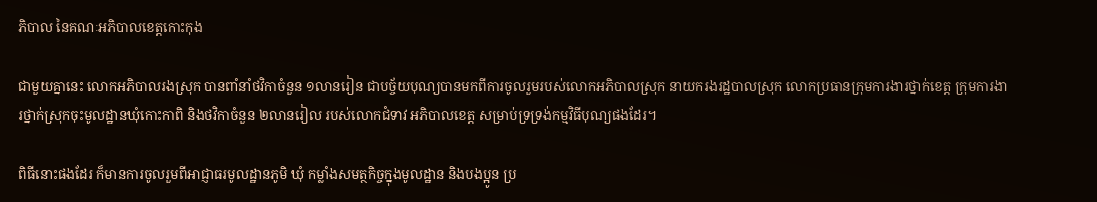ភិបាល នៃគណៈអភិបាលខេត្តកោះកុង

ជាមួយគ្នានេះ លោកអភិបាលរងស្រុក បានពាំនាំថវិកាចំនួន ១លានរៀន ជាបច្ច័យបុណ្យបានមកពីការចូលរួមរបស់លោកអភិបាលស្រុក នាយករងរដ្ឋបាលស្រុក លោកប្រធានក្រុមការងារថ្នាក់ខេត្ត ក្រុមការងារថ្នាក់ស្រុកចុះមូលដ្ឋានឃុំកោះកាពិ និងថវិកាចំនួន ២លានរៀល របស់លោកជំទាវ អភិបាលខេត្ត សម្រាប់ទ្រទ្រង់កម្មវិធីបុណ្យផងដែរ។

ពិធីនោះផងដែរ ក៏មានការចូលរួមពីអាជ្ញាធរមូលដ្ឋានភូមិ ឃុំ កម្លាំងសមត្ថកិច្ចក្នុងមូលដ្ឋាន និងបងប្អូន ប្រ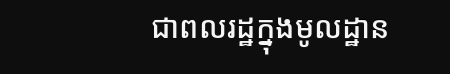ជាពលរដ្ឋក្នុងមូលដ្ឋាន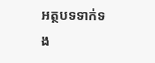អត្ថបទទាក់ទង